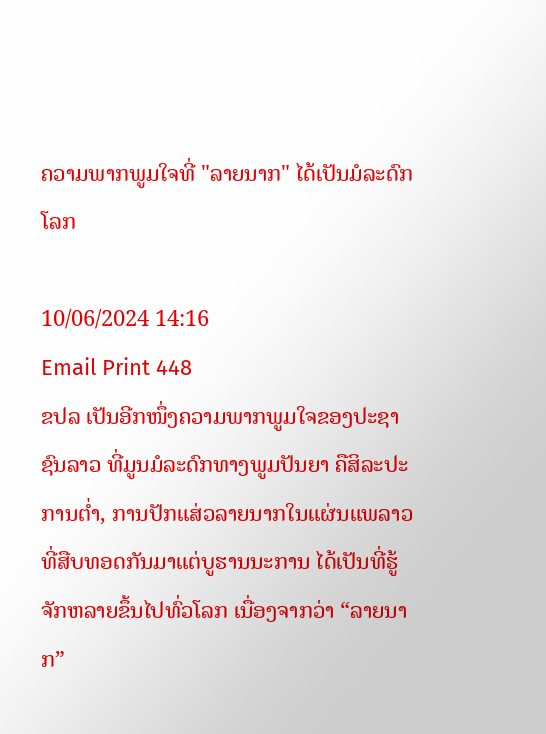ຄວາມພາກພູມໃຈທີ່ "ລາຍນາກ" ໄດ້ເປັນມໍລະດົກໂລກ

10/06/2024 14:16
Email Print 448
ຂປລ ເປັນອີກໜຶ່ງຄວາມພາກພູມໃຈຂອງປະຊາຊົນລາວ ທີ່ມູນມໍລະດົກທາງພູມປັນຍາ ຄືສິລະປະການຕໍ່າ, ການປັກແສ່ວລາຍນາກໃນແຜ່ນແພລາວ ທີ່ສືບທອດກັນມາແຕ່ບູຮານນະການ ໄດ້ເປັນທີ່ຮູ້ຈັກຫລາຍຂຶ້ນໄປທົ່ວໂລກ ເນື່ອງຈາກວ່າ “ລາຍນາກ”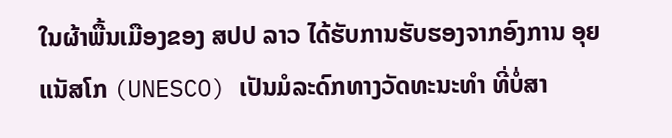ໃນຜ້າພື້ນເມືອງຂອງ ສປປ ລາວ ໄດ້ຮັບການຮັບຮອງຈາກອົງການ ອຸຍແນັສໂກ (UNESCO) ເປັນມໍລະດົກທາງວັດທະນະທຳ ທີ່ບໍ່ສາ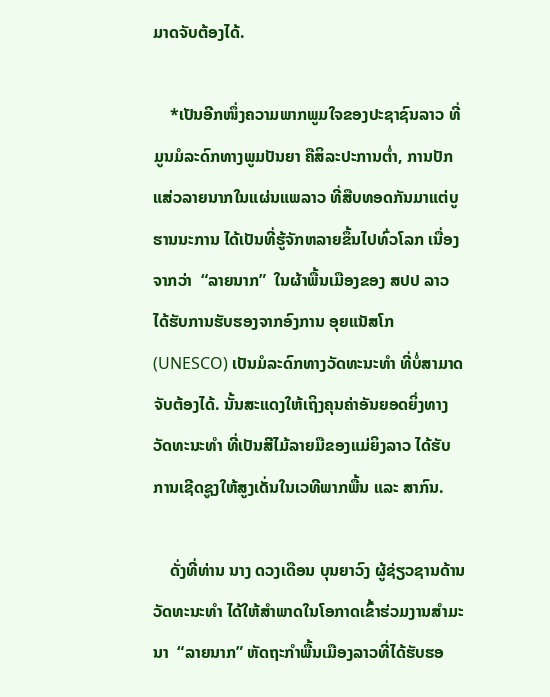ມາດຈັບຕ້ອງໄດ້.

    *ເປັນອີກໜຶ່ງຄວາມພາກພູມໃຈຂອງປະຊາຊົນລາວ ທີ່ມູນມໍລະດົກທາງພູມປັນຍາ ຄືສິລະປະການຕໍ່າ, ການປັກແສ່ວລາຍນາກໃນແຜ່ນແພລາວ ທີ່ສືບທອດກັນມາແຕ່ບູຮານນະການ ໄດ້ເປັນທີ່ຮູ້ຈັກຫລາຍຂຶ້ນໄປທົ່ວໂລກ ເນື່ອງຈາກວ່າ  “ລາຍນາກ”  ໃນຜ້າພື້ນເມືອງຂອງ ສປປ ລາວ ໄດ້ຮັບການຮັບຮອງຈາກອົງການ ອຸຍແນັສໂກ  (UNESCO) ເປັນມໍລະດົກທາງວັດທະນະທຳ ທີ່ບໍ່ສາມາດຈັບຕ້ອງໄດ້. ນັ້ນສະແດງໃຫ້ເຖິງຄຸນຄ່າອັນຍອດຍິ່ງທາງວັດທະນະທຳ ທີ່ເປັນສີໄມ້ລາຍມືຂອງແມ່ຍິງລາວ ໄດ້ຮັບການເຊີດຊູງໃຫ້ສູງເດັ່ນໃນເວທີພາກພື້ນ ແລະ ສາກົນ.

    ດັ່ງທີ່ທ່ານ ນາງ ດວງເດືອນ ບຸນຍາວົງ ຜູ້ຊ່ຽວຊານດ້ານວັດທະນະທໍາ ໄດ້ໃຫ້ສໍາພາດໃນໂອກາດເຂົ້າຮ່ວມງານສໍາມະນາ  “ລາຍນາກ” ຫັດຖະກຳພື້ນເມືອງລາວທີ່ໄດ້ຮັບຮອ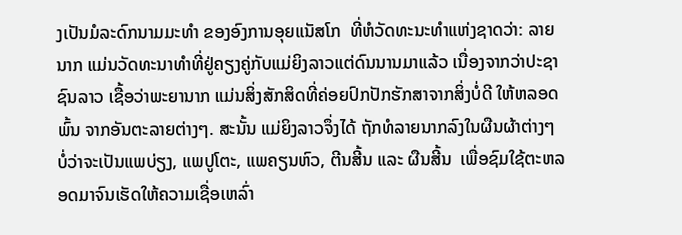ງເປັນມໍລະດົກນາມມະທຳ ຂອງອົງການອຸຍແນັສໂກ  ທີ່ຫໍວັດທະນະທຳແຫ່ງຊາດວ່າ: ລາຍນາກ ແມ່ນວັດທະນາທໍາທີ່ຢູ່ຄຽງຄູ່ກັບແມ່ຍິງລາວແຕ່ດົນນານມາແລ້ວ ເນື່ອງຈາກວ່າປະຊາຊົນລາວ ເຊື້ອວ່າພະຍານາກ ແມ່ນສິ່ງສັກສິດທີ່ຄ່ອຍປົກປັກຮັກສາຈາກສິ່ງບ່ໍດີ ໃຫ້ຫລອດພົ້ນ ຈາກອັນຕະລາຍຕ່າງໆ. ສະນັ້ນ ແມ່ຍິງລາວຈຶ່ງໄດ້ ຖັກທໍລາຍນາກລົງໃນຜືນຜ້າຕ່າງໆ ບໍ່ວ່າຈະເປັນແພບ່ຽງ, ແພປູໂຕະ, ແພຄຽນຫົວ, ຕີນສີ້ນ ແລະ ຜືນສີ້ນ  ເພື່ອຊົມໃຊ້ຕະຫລອດມາຈົນເຮັດໃຫ້ຄວາມເຊື່ອເຫລົ່າ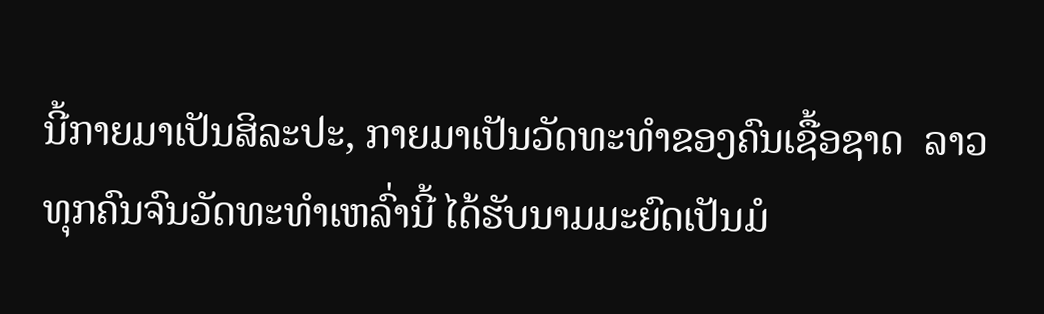ນີ້ກາຍມາເປັນສິລະປະ, ກາຍມາເປັນວັດທະທໍາຂອງຄົນເຊື້ອຊາດ  ລາວທຸກຄົນຈົນວັດທະທໍາເຫລົ່ານີ້ ໄດ້ຮັບນາມມະຍົດເປັນມໍ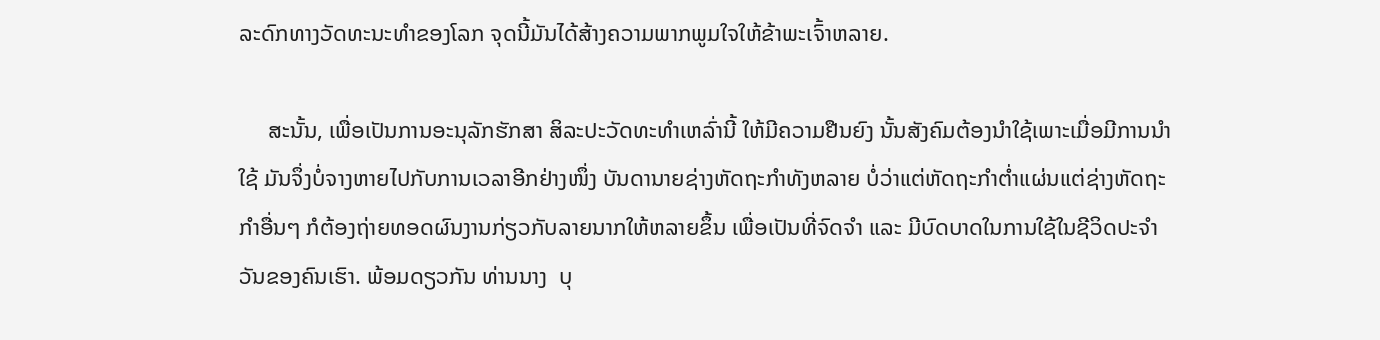ລະດົກທາງວັດທະນະທໍາຂອງໂລກ ຈຸດນີ້ມັນໄດ້ສ້າງຄວາມພາກພູມໃຈໃຫ້ຂ້າພະເຈົ້າຫລາຍ.

     ສະນັ້ນ, ເພື່ອເປັນການອະນຸລັກຮັກສາ ສິລະປະວັດທະທໍາເຫລົ່ານີ້ ໃຫ້ມີຄວາມຢືນຍົງ ນັ້ນສັງຄົມຕ້ອງນໍາໃຊ້ເພາະເມື່ອມີການນໍາໃຊ້ ມັນຈຶ່ງບໍ່ຈາງຫາຍໄປກັບການເວລາອີກຢ່າງໜຶ່ງ ບັນດານາຍຊ່າງຫັດຖະກໍາທັງຫລາຍ ບໍ່ວ່າແຕ່ຫັດຖະກໍາຕໍ່າແຜ່ນແຕ່ຊ່າງຫັດຖະກໍາອື່ນໆ ກໍຕ້ອງຖ່າຍທອດຜົນງານກ່ຽວກັບລາຍນາກໃຫ້ຫລາຍຂຶ້ນ ເພື່ອເປັນທີ່ຈົດຈໍາ ແລະ ມີບົດບາດໃນການໃຊ້ໃນຊີວິດປະຈໍາວັນຂອງຄົນເຮົາ. ພ້ອມດຽວກັນ ທ່ານນາງ  ບຸ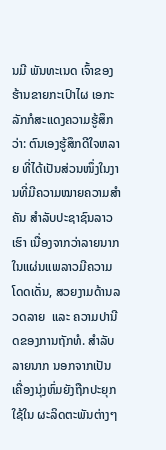ນມີ ພັນທະເນດ ເຈົ້າຂອງຮ້ານຂາຍກະເປົາໄຜ ເອກະລັກກໍສະແດງຄວາມຮູ້ສຶກວ່າ: ຕົນເອງຮູ້ສຶກດີໃຈຫລາຍ ທີ່ໄດ້ເປັນສ່ວນໜຶ່ງໃນງານທີ່ມີຄວາມໝາຍຄວາມສໍາຄັນ ສໍາລັບປະຊາຊົນລາວເຮົາ ເນື່ອງຈາກວ່າລາຍນາກໃນແຜ່ນແພລາວມີຄວາມໂດດເດັ່ນ, ສວຍງາມດ້ານລວດລາຍ  ແລະ ຄວາມປານີດຂອງການຖັກທໍ. ສໍາລັບ ລາຍນາກ ນອກຈາກເປັນ ເຄື່ອງນຸ່ງຫົ່ມຍັງຖືກປະຍຸກໃຊ້ໃນ ຜະລິດຕະພັນຕ່າງໆ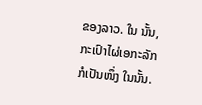ຂອງລາວ. ໃນ ນັ້ນ, ກະເປົາໄຜ່ເອກະລັກ ກໍເປັນໜຶ່ງ ໃນນັ້ນ.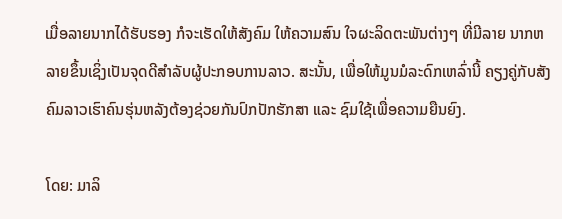ເມື່ອລາຍນາກໄດ້ຮັບຮອງ ກໍຈະເຮັດໃຫ້ສັງຄົມ ໃຫ້ຄວາມສົນ ໃຈຜະລິດຕະພັນຕ່າງໆ ທີ່ມີລາຍ ນາກຫລາຍຂຶ້ນເຊິ່ງເປັນຈຸດດີສໍາລັບຜູ້ປະກອບການລາວ. ສະນັ້ນ, ເພື່ອໃຫ້ມູນມໍລະດົກເຫລົ່ານີ້ ຄຽງຄູ່ກັບສັງຄົມລາວເຮົາຄົນຮຸ່ນຫລັງຕ້ອງຊ່ວຍກັນປົກປັກຮັກສາ ແລະ ຊົມໃຊ້ເພື່ອຄວາມຍືນຍົງ.

ໂດຍ: ມາລິ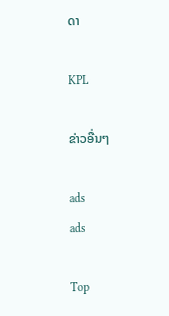ດາ

KPL

ຂ່າວອື່ນໆ

ads
ads

Top